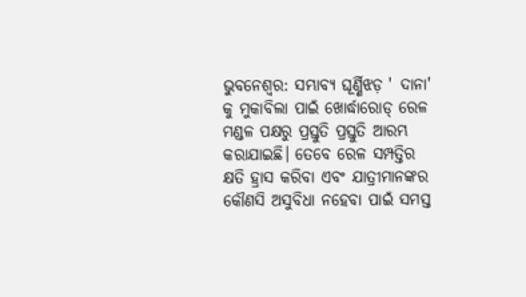ଭୁବନେଶ୍ଵର: ସମ୍ଭାବ୍ୟ ଘୂର୍ଣ୍ଣିଝଡ଼ ' ଦାନା' କୁ ମୁକାବିଲା ପାଇଁ ଖୋର୍ଦ୍ଧାରୋଡ୍ ରେଳ ମଣ୍ଡଳ ପକ୍ଷରୁ ପ୍ରସ୍ତୁତି ପ୍ରସ୍ତୁତି ଆରମ୍ଭ କରାଯାଇଛି। ତେବେ ରେଳ ସମ୍ପତ୍ତିର କ୍ଷତି ହ୍ରାସ କରିବା ଏବଂ ଯାତ୍ରୀମାନଙ୍କର କୌଣସି ଅସୁବିଧା ନହେବା ପାଇଁ ସମସ୍ତ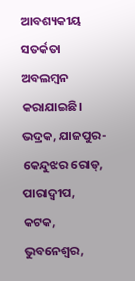ଆବଶ୍ୟକୀୟ ସତର୍କତା ଅବଲମ୍ବନ କରାଯାଇଛି। ଭଦ୍ରକ, ଯାଜପୁର-କେନ୍ଦୁଝର ରୋଡ୍, ପାରାଦ୍ଵୀପ, କଟକ, ଭୁବନେଶ୍ୱର,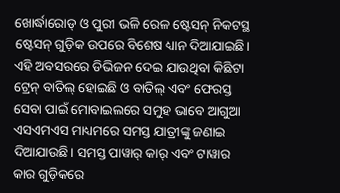ଖୋର୍ଦ୍ଧାରୋଡ୍ ଓ ପୁରୀ ଭଳି ରେଳ ଷ୍ଟେସନ୍ ନିକଟସ୍ଥ ଷ୍ଟେସନ୍ ଗୁଡ଼ିକ ଉପରେ ବିଶେଷ ଧ୍ୟାନ ଦିଆଯାଇଛି। ଏହି ଅବସରରେ ଡିଭିଜନ ଦେଇ ଯାଉଥିବା କିଛିଟା ଟ୍ରେନ୍ ବାତିଲ୍ ହୋଇଛି ଓ ବାତିଲ୍ ଏବଂ ଫେରସ୍ତ ସେବା ପାଇଁ ମୋବାଇଲରେ ସମୁହ ଭାବେ ଆଗୁଆ ଏସଏମଏସ ମାଧ୍ୟମରେ ସମସ୍ତ ଯାତ୍ରୀଙ୍କୁ ଜଣାଇ ଦିଆଯାଉଛି। ସମସ୍ତ ପାୱାର୍ କାର୍ ଏବଂ ଟାୱାର କାର ଗୁଡ଼ିକରେ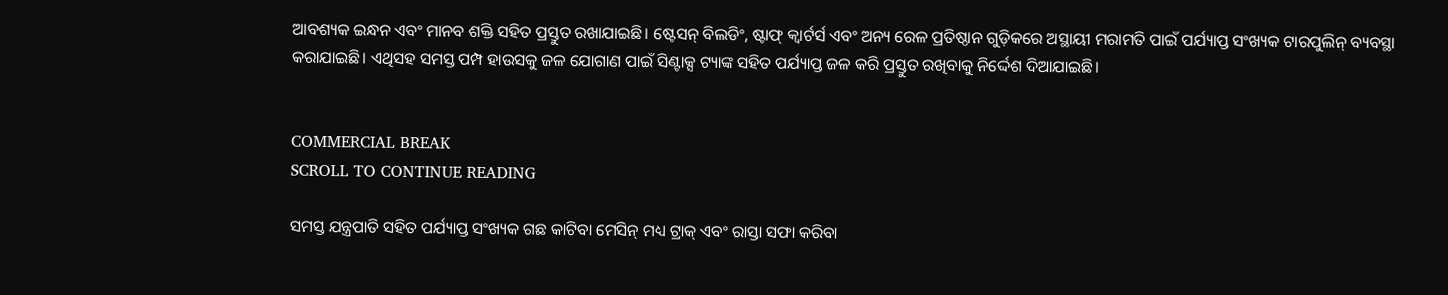ଆବଶ୍ୟକ ଇନ୍ଧନ ଏବଂ ମାନବ ଶକ୍ତି ସହିତ ପ୍ରସ୍ତୁତ ରଖାଯାଇଛି। ଷ୍ଟେସନ୍ ବିଲଡିଂ, ଷ୍ଟାଫ୍ କ୍ୱାର୍ଟର୍ସ ଏବଂ ଅନ୍ୟ ରେଳ ପ୍ରତିଷ୍ଠାନ ଗୁଡ଼ିକରେ ଅସ୍ଥାୟୀ ମରାମତି ପାଇଁ ପର୍ଯ୍ୟାପ୍ତ ସଂଖ୍ୟକ ଟାରପୁଲିନ୍ ବ୍ୟବସ୍ଥା କରାଯାଇଛି। ଏଥିସହ ସମସ୍ତ ପମ୍ପ ହାଉସକୁ ଜଳ ଯୋଗାଣ ପାଇଁ ସିଣ୍ଟାକ୍ସ ଟ୍ୟାଙ୍କ ସହିତ ପର୍ଯ୍ୟାପ୍ତ ଜଳ କରି ପ୍ରସ୍ତୁତ ରଖିବାକୁ ନିର୍ଦ୍ଦେଶ ଦିଆଯାଇଛି।


COMMERCIAL BREAK
SCROLL TO CONTINUE READING

ସମସ୍ତ ଯନ୍ତ୍ରପାତି ସହିତ ପର୍ଯ୍ୟାପ୍ତ ସଂଖ୍ୟକ ଗଛ କାଟିବା ମେସିନ୍ ମଧ୍ୟ ଟ୍ରାକ୍ ଏବଂ ରାସ୍ତା ସଫା କରିବା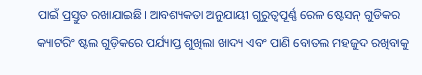ପାଇଁ ପ୍ରସ୍ତୁତ ରଖାଯାଇଛି। ଆବଶ୍ୟକତା ଅନୁଯାୟୀ ଗୁରୁତ୍ୱପୂର୍ଣ୍ଣ ରେଳ ଷ୍ଟେସନ୍ ଗୁଡିକର କ୍ୟାଟରିଂ ଷ୍ଟଲ ଗୁଡ଼ିକରେ ପର୍ଯ୍ୟାପ୍ତ ଶୁଖିଲା ଖାଦ୍ୟ ଏବଂ ପାଣି ବୋତଲ ମହଜୁଦ ରଖିବାକୁ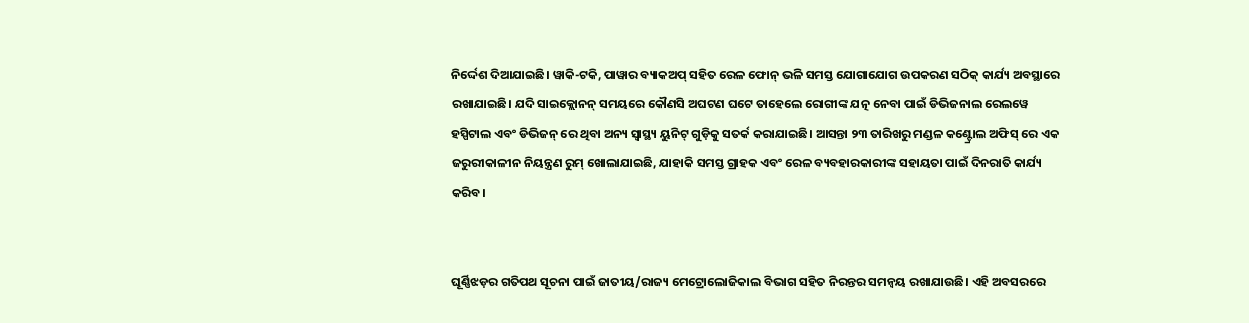ନିର୍ଦ୍ଦେଶ ଦିଆଯାଇଛି। ୱାକି-ଟକି, ପାୱାର ବ୍ୟାକଅପ୍ ସହିତ ରେଳ ଫୋନ୍ ଭଳି ସମସ୍ତ ଯୋଗାଯୋଗ ଉପକରଣ ସଠିକ୍ କାର୍ଯ୍ୟ ଅବସ୍ଥାରେ ରଖାଯାଇଛି। ଯଦି ସାଇକ୍ଲୋନନ୍ ସମୟରେ କୌଣସି ଅଘଟଣ ଘଟେ ତାହେଲେ ରୋଗୀଙ୍କ ଯତ୍ନ ନେବା ପାଇଁ ଡିଭିଜନାଲ ରେଲୱେ ହସ୍ପିଟାଲ ଏବଂ ଡିଭିଜନ୍ ରେ ଥିବା ଅନ୍ୟ ସ୍ୱାସ୍ଥ୍ୟ ୟୁନିଟ୍ ଗୁଡ଼ିକୁ ସତର୍କ କରାଯାଇଛି। ଆସନ୍ତା ୨୩ ତାରିଖରୁ ମଣ୍ଡଳ କଣ୍ଟ୍ରୋଲ ଅଫିସ୍ ରେ ଏକ ଜରୁରୀକାଳୀନ ନିୟନ୍ତ୍ରଣ ରୁମ୍ ଖୋଲାଯାଇଛି, ଯାହାକି ସମସ୍ତ ଗ୍ରାହକ ଏବଂ ରେଳ ବ୍ୟବହାରକାରୀଙ୍କ ସହାୟତା ପାଇଁ ଦିନରାତି କାର୍ଯ୍ୟ କରିବ।


ଘୂର୍ଣ୍ଣିଝଡ଼ର ଗତିପଥ ସୂଚନା ପାଇଁ ଜାତୀୟ/ରାଜ୍ୟ ମେଟ୍ରୋଲୋଜିକାଲ ବିଭାଗ ସହିତ ନିରନ୍ତର ସମନ୍ୱୟ ରଖାଯାଉଛି। ଏହି ଅବସରରେ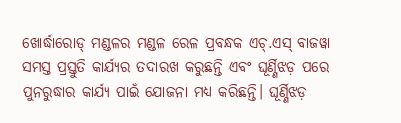ଖୋର୍ଦ୍ଧାରୋଡ୍ ମଣ୍ଡଳର ମଣ୍ଡଳ ରେଳ ପ୍ରବନ୍ଧକ ଏଚ୍.ଏସ୍ ବାଜୱା ସମସ୍ତ ପ୍ରସ୍ତୁତି କାର୍ଯ୍ୟର ତଦାରଖ କରୁଛନ୍ତି ଏବଂ ଘୂର୍ଣ୍ଣିଝଡ଼ ପରେ ପୁନରୁଦ୍ଧାର କାର୍ଯ୍ୟ ପାଇଁ ଯୋଜନା ମଧ୍ୟ କରିଛନ୍ତି। ଘୂର୍ଣ୍ଣିଝଡ଼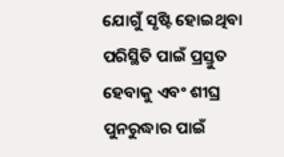ଯୋଗୁଁ ସୃଷ୍ଟି ହୋଇଥିବା ପରିସ୍ଥିତି ପାଇଁ ପ୍ରସ୍ତୁତ ହେବାକୁ ଏବଂ ଶୀଘ୍ର ପୁନରୁଦ୍ଧାର ପାଇଁ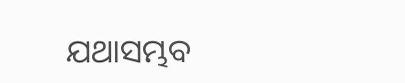ଯଥାସମ୍ଭବ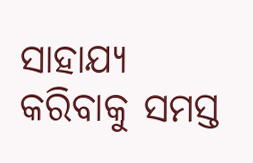ସାହାଯ୍ୟ କରିବାକୁ ସମସ୍ତ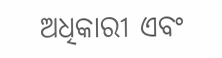ଅଧିକାରୀ ଏବଂ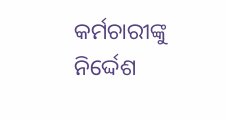କର୍ମଚାରୀଙ୍କୁ ନିର୍ଦ୍ଦେଶ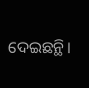ଦେଇଛନ୍ଥି।